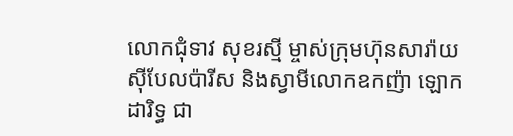លោកជុំទាវ សុខរស្មី ម្ចាស់ក្រុមហ៊ុនសារ៉ាយស៊ីបែលប៉ារីស និងស្វាមីលោកឧកញ៉ា ឡោក ដារិទ្ធ ជា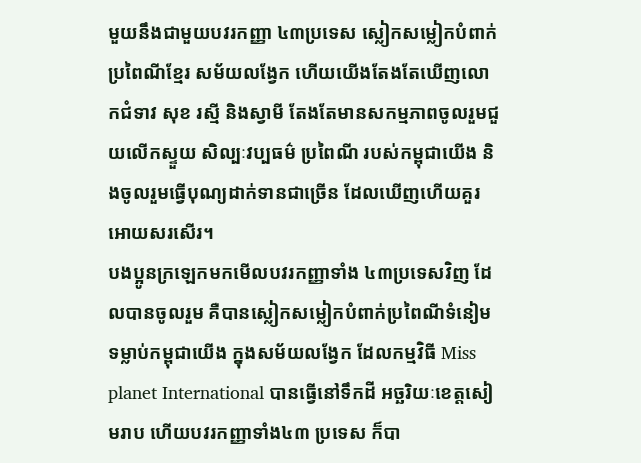មួយនឹងជាមួយបវរកញ្ញា ៤៣ប្រទេស ស្លៀកសម្លៀកបំពាក់ប្រពៃណីខ្មែរ សម័យលង្វែក ហើយយើងតែងតែឃើញលោកជំទាវ សុខ រស្មី និងស្វាមី តែងតែមានសកម្មភាពចូលរួមជួយលើកស្ទួយ សិល្បៈវប្បធម៌ ប្រពៃណី របស់កម្ពុជាយើង និងចូលរួមធ្វើបុណ្យដាក់ទានជាច្រើន ដែលឃើញហើយគួរអោយសរសើរ។
បងប្អូនក្រឡេកមកមើលបវរកញ្ញាទាំង ៤៣ប្រទេសវិញ ដែលបានចូលរួម គឺបានស្លៀកសម្លៀកបំពាក់ប្រពៃណីទំនៀមទម្លាប់កម្ពុជាយើង ក្នុងសម័យលង្វែក ដែលកម្មវិធី Miss planet International បានធ្វើនៅទឹកដី អច្ឆរិយៈខេត្តសៀមរាប ហើយបវរកញ្ញាទាំង៤៣ ប្រទេស ក៏បា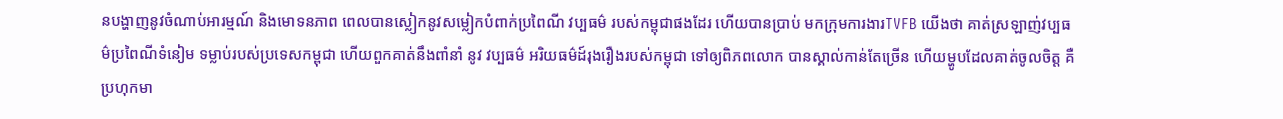នបង្ហាញនូវចំណាប់អារម្មណ៍ និងមោទនភាព ពេលបានស្លៀកនូវសម្លៀកបំពាក់ប្រពៃណី វប្បធម៌ របស់កម្ពុជាផងដែរ ហើយបានប្រាប់ មកក្រុមការងារTVFB យើងថា គាត់ស្រឡាញ់វប្បធម៌ប្រពៃណីទំនៀម ទម្លាប់របស់ប្រទេសកម្ពុជា ហើយពួកគាត់នឹងពាំនាំ នូវ វប្បធម៌ អរិយធម៌ដ៍រុងរឿងរបស់កម្ពុជា ទៅឲ្យពិភពលោក បានស្គាល់កាន់តែច្រើន ហើយម្ហូបដែលគាត់ចូលចិត្ត គឺប្រហុកមា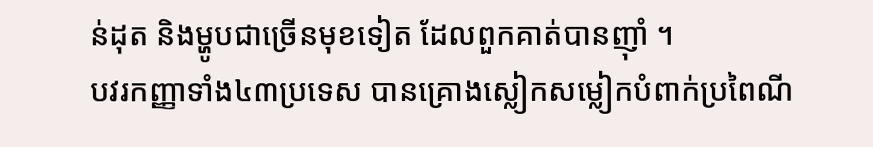ន់ដុត និងម្ហូបជាច្រើនមុខទៀត ដែលពួកគាត់បានញ៉ាំ ។
បវរកញ្ញាទាំង៤៣ប្រទេស បានគ្រោងស្លៀកសម្លៀកបំពាក់ប្រពៃណី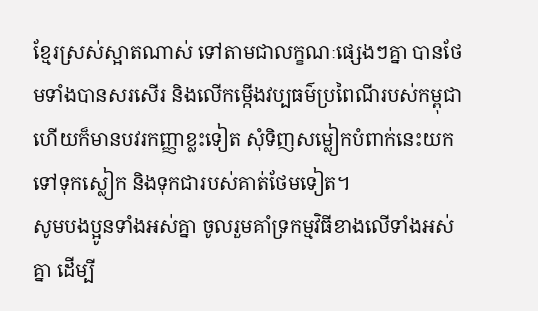ខ្មែរស្រស់ស្អាតណាស់ ទៅតាមជាលក្ខណៈផ្សេងៗគ្នា បានថែមទាំងបានសរសើរ និងលើកម្កើងវប្បធម៌ប្រពៃណីរបស់កម្ពុជា ហើយក៏មានបវរកញ្ញាខ្លះទៀត សុំទិញសម្លៀកបំពាក់នេះយកទៅទុកស្លៀក និងទុកជារបស់គាត់ថែមទៀត។
សូមបងប្អូនទាំងអស់គ្នា ចូលរួមគាំទ្រកម្មវិធីខាងលើទាំងអស់គ្នា ដើម្បី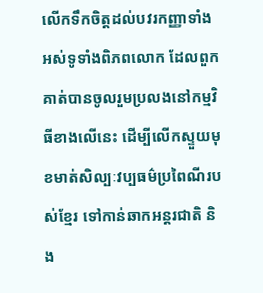លើកទឹកចិត្តដល់បវរកញ្ញាទាំងអស់ទូទាំងពិភពលោក ដែលពួកគាត់បានចូលរួមប្រលងនៅកម្មវិធីខាងលើនេះ ដើម្បីលើកស្ទួយមុខមាត់សិល្បៈវប្បធម៌ប្រពៃណីរបស់ខ្មែរ ទៅកាន់ឆាកអន្តរជាតិ និង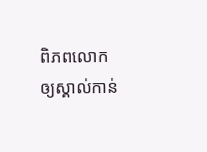ពិភពលោក ឲ្យស្គាល់កាន់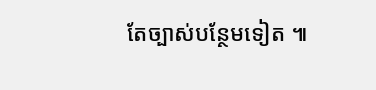តែច្បាស់បន្ថែមទៀត ៕